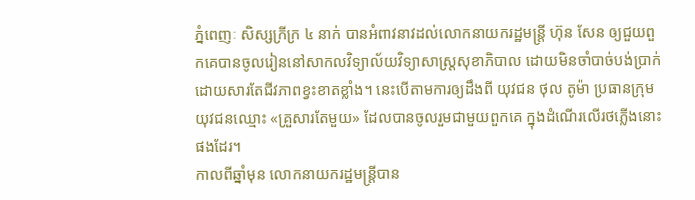ភ្នំពេញៈ សិស្សក្រីក្រ ៤ នាក់ បានអំពាវនាវដល់លោកនាយករដ្ឋមន្ត្រី ហ៊ុន សែន ឲ្យជួយពួកគេបានចូលរៀននៅសាកលវិទ្យាល័យវិទ្យាសាស្រ្ដសុខាភិបាល ដោយមិនចាំបាច់បង់ប្រាក់ ដោយសារតែជីវភាពខ្វះខាតខ្លាំង។ នេះបើតាមការឲ្យដឹងពី យុវជន ថុល តូម៉ា ប្រធានក្រុមយុវជនឈ្មោះ «គ្រួសារតែមួយ» ដែលបានចូលរួមជាមួយពួកគេ ក្នុងដំណើរលើរថភ្លើងនោះផងដែរ។
កាលពីឆ្នាំមុន លោកនាយករដ្ឋមន្ត្រីបាន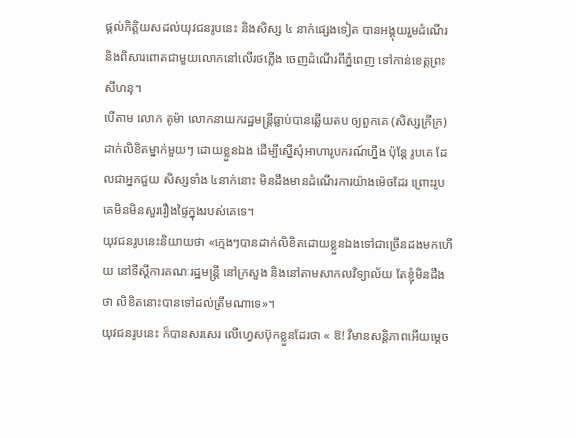ផ្ដល់កិត្ដិយសដល់យុវជនរូបនេះ និងសិស្ស ៤ នាក់ផ្សេងទៀត បានអង្គុយរួមដំណើរ និងពិសារពោតជាមួយលោកនៅលើរថភ្លើង ចេញដំណើរពីភ្នំពេញ ទៅកាន់ខេត្តព្រះសីហនុ។
បើតាម លោក តូម៉ា លោកនាយករដ្ឋមន្ត្រីធ្លាប់បានឆ្លើយតប ឲ្យពួកគេ (សិស្សក្រីក្រ) ដាក់លិខិតម្នាក់មួយៗ ដោយខ្លួនឯង ដើម្បីស្នើសុំអាហារូបករណ៍ហ្នឹង ប៉ុន្ដែ រូបគេ ដែលជាអ្នកជួយ សិស្សទាំង ៤នាក់នោះ មិនដឹងមានដំណើរការយ៉ាងម៉េចដែរ ព្រោះរូបគេមិនមិនសួររឿងផ្ទៃក្នុងរបស់គេទេ។
យុវជនរូបនេះនិយាយថា «ក្មេងៗបានដាក់លិខិតដោយខ្លួនឯងទៅជាច្រើនដងមកហើយ នៅទីស្ដីការគណៈរដ្ឋមន្រ្ដី នៅក្រសួង និងនៅតាមសាកលវិទ្យាល័យ តែខ្ញុំមិនដឹងថា លិខិតនោះបានទៅដល់ត្រឹមណាទេ»។
យុវជនរូបនេះ ក៏បានសរសេរ លើហ្វេសប៊ុកខ្លួនដែរថា « ឱ! វិមានសន្តិភាពអើយម្តេច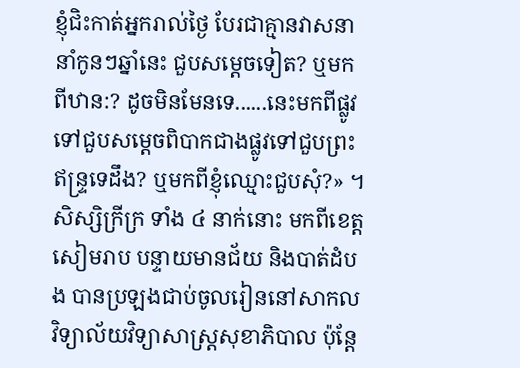ខ្ញុំជិះកាត់អ្នករាល់ថ្ងៃ បែរជាគ្មានវាសនា នាំកូនៗឆ្នាំនេះ ជួបសម្តេចទៀត? ឬមកពីឋាន:? ដូចមិនមែនទេ......នេះមកពីផ្លូវទៅជួបសម្តេចពិបាកជាងផ្លូវទៅជួបព្រះឥន្ទ្រទេដឹង? ឬមកពីខ្ញុំឈ្មោះជួបសុំ?» ។
សិស្សិក្រីក្រ ទាំង ៤ នាក់នោះ មកពីខេត្ដសៀមរាប បន្ទាយមានជ័យ និងបាត់ដំបង បានប្រឡងជាប់ចូលរៀននៅសាកលវិទ្យាល័យវិទ្យាសាស្រ្ដសុខាភិបាល ប៉ុន្តែ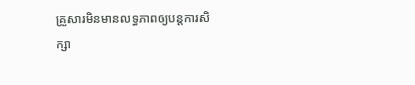គ្រួសារមិនមានលទ្ធភាពឲ្យបន្ដការសិក្សា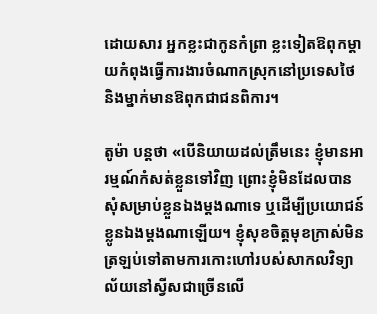ដោយសារ អ្នកខ្លះជាកូនកំព្រា ខ្លះទៀតឱពុកម្ដាយកំពុងធ្វើការងារចំណាកស្រុកនៅប្រទេសថៃ និងម្នាក់មានឱពុកជាជនពិការ។

តូម៉ា បន្តថា «បើនិយាយដល់ត្រឹមនេះ ខ្ញុំមានអារម្មណ៍កំសត់ខ្លួនទៅវិញ ព្រោះខ្ញុំមិនដែលបានសុំសម្រាប់ខ្លួនឯងម្តងណាទេ ឬដើម្បីប្រយោជន៍ខ្លូនឯងម្តងណាឡើយ។ ខ្ញុំសុខចិត្តមុខក្រាស់មិនត្រឡប់ទៅតាមការកោះហៅរបស់សាកលវិទ្យាល័យនៅស្វីសជាច្រើនលើ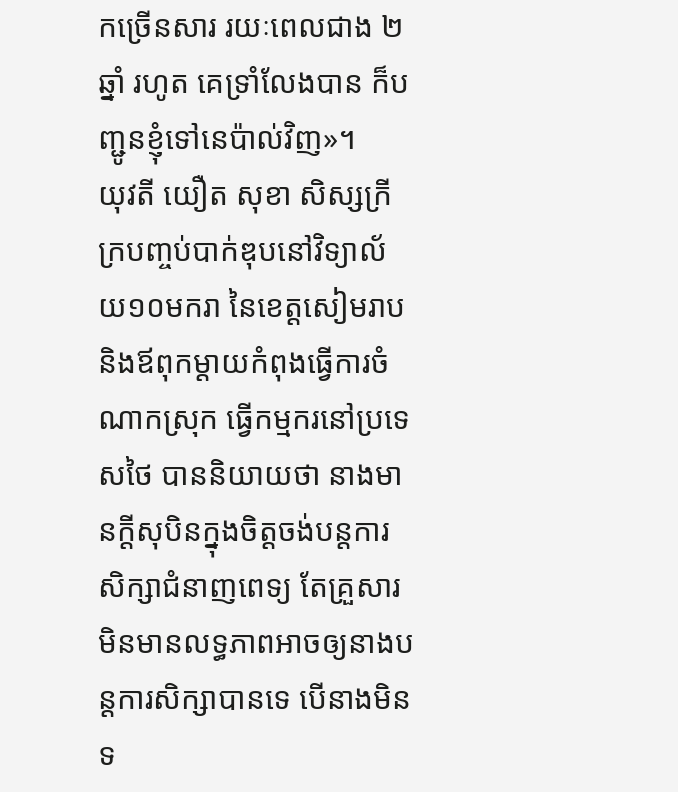កច្រើនសារ រយៈពេលជាង ២ ឆ្នាំ រហូត គេទ្រាំលែងបាន ក៏បញ្ជូនខ្ញុំទៅនេប៉ាល់វិញ»។
យុវតី យឿត សុខា សិស្សក្រីក្របញ្ចប់បាក់ឌុបនៅវិទ្យាល័យ១០មករា នៃខេត្ដសៀមរាប និងឪពុកម្ដាយកំពុងធ្វើការចំណាកស្រុក ធ្វើកម្មករនៅប្រទេសថៃ បាននិយាយថា នាងមានក្ដីសុបិនក្នុងចិត្ដចង់បន្ដការសិក្សាជំនាញពេទ្យ តែគ្រួសារមិនមានលទ្ធភាពអាចឲ្យនាងបន្ដការសិក្សាបានទេ បើនាងមិនទ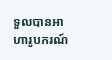ទួលបានអាហារូបករណ៍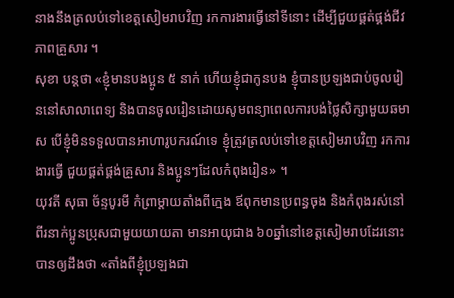នាងនឹងត្រលប់ទៅខេត្ដសៀមរាបវិញ រកការងារធ្វើនៅទីនោះ ដើម្បីជួយផ្គត់ផ្គង់ជីវភាពគ្រួសារ ។
សុខា បន្ដថា «ខ្ញុំមានបងប្អូន ៥ នាក់ ហើយខ្ញុំជាកូនបង ខ្ញុំបានប្រឡងជាប់ចូលរៀននៅសាលាពេទ្យ និងបានចូលរៀនដោយសូមពន្យាពេលការបង់ថ្លៃសិក្សាមួយឆមាស បើខ្ញុំមិនទទួលបានអាហារូបករណ៍ទេ ខ្ញុំត្រូវត្រលប់ទៅខេត្ដសៀមរាបវិញ រកការងារធ្វើ ជួយផ្គត់ផ្គង់គ្រួសារ និងប្អូនៗដែលកំពុងរៀន» ។
យុវតី សុធា ច័ន្ទបូរមី កំព្រាម្ដាយតាំងពីក្មេង ឪពុកមានប្រពន្ធចុង និងកំពុងរស់នៅពីរនាក់ប្អូនប្រុសជាមួយយាយតា មានអាយុជាង ៦០ឆ្នាំនៅខេត្ដសៀមរាបដែរនោះ បានឲ្យដឹងថា «តាំងពីខ្ញុំប្រឡងជា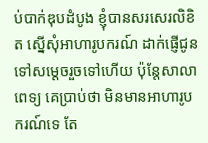ប់បាក់ឌុបដំបូង ខ្ញុំបានសរសេរលិខិត ស្នើសុំអាហារូបករណ៍ ដាក់ផ្ញើជូនទៅសម្ដេចរួចទៅហើយ ប៉ុន្ដែសាលាពេទ្យ គេប្រាប់ថា មិនមានអាហារូបករណ៍ទេ តែ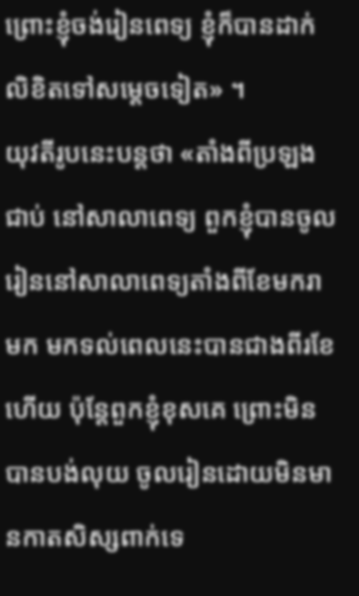ព្រោះខ្ញុំចង់រៀនពេទ្យ ខ្ញុំក៏បានដាក់លិខិតទៅសម្ដេចទៀត» ។
យុវតីរូបនេះបន្ដថា «តាំងពីប្រឡងជាប់ នៅសាលាពេទ្យ ពួកខ្ញុំបានចូលរៀននៅសាលាពេទ្យតាំងពីខែមករាមក មកទល់ពេលនេះបានជាងពីរខែហើយ ប៉ុន្ដែពួកខ្ញុំខុសគេ ព្រោះមិនបានបង់លុយ ចូលរៀនដោយមិនមានកាតសិស្សពាក់ទេ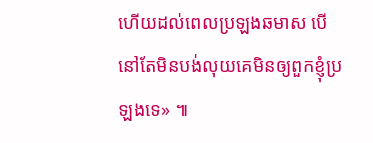ហើយដល់ពេលប្រឡងឆមាស បើនៅតែមិនបង់លុយគេមិនឲ្យពួកខ្ញុំប្រឡងទេ» ៕